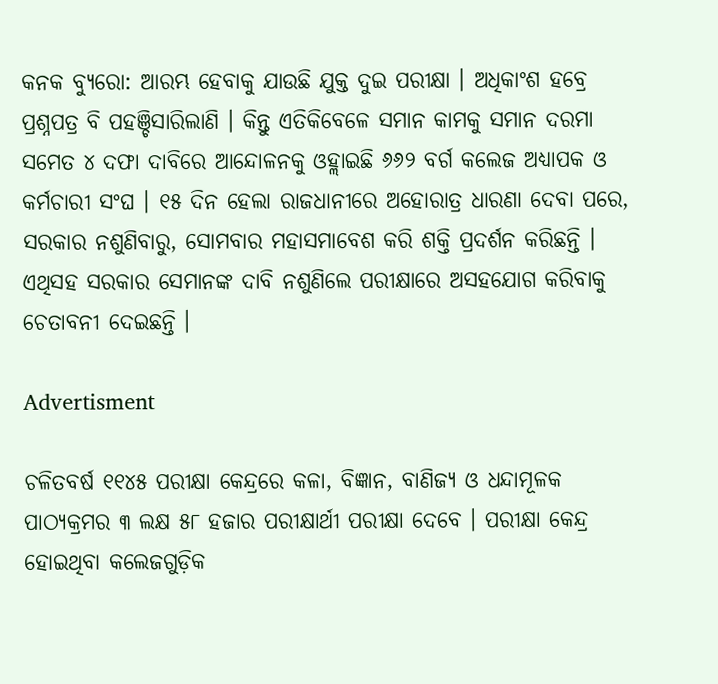କନକ ବ୍ୟୁରୋ: ଆରମ୍ଭ ହେବାକୁ ଯାଉଛି ଯୁକ୍ତ ଦୁଇ ପରୀକ୍ଷା । ଅଧିକାଂଶ ହବ୍ରେ ପ୍ରଶ୍ନପତ୍ର ବି ପହଞ୍ଚିସାରିଲାଣି । କିନ୍ତୁ ଏତିକିବେଳେ ସମାନ କାମକୁ ସମାନ ଦରମା ସମେତ ୪ ଦଫା ଦାବିରେ ଆନ୍ଦୋଳନକୁ ଓହ୍ଲାଇଛି ୬୬୨ ବର୍ଗ କଲେଜ ଅଧ୍ୟାପକ ଓ କର୍ମଚାରୀ ସଂଘ । ୧୫ ଦିନ ହେଲା ରାଜଧାନୀରେ ଅହୋରାତ୍ର ଧାରଣା ଦେବା ପରେ, ସରକାର ନଶୁଣିବାରୁ, ସୋମବାର ମହାସମାବେଶ କରି ଶକ୍ତି ପ୍ରଦର୍ଶନ କରିଛନ୍ତି । ଏଥିସହ ସରକାର ସେମାନଙ୍କ ଦାବି ନଶୁଣିଲେ ପରୀକ୍ଷାରେ ଅସହଯୋଗ କରିବାକୁ ଚେତାବନୀ ଦେଇଛନ୍ତି ।

Advertisment

ଚଳିତବର୍ଷ ୧୧୪୫ ପରୀକ୍ଷା କେନ୍ଦ୍ରରେ କଳା, ବିଜ୍ଞାନ, ବାଣିଜ୍ୟ ଓ ଧନ୍ଦାମୂଳକ ପାଠ୍ୟକ୍ରମର ୩ ଲକ୍ଷ ୫୮ ହଜାର ପରୀକ୍ଷାର୍ଥୀ ପରୀକ୍ଷା ଦେବେ । ପରୀକ୍ଷା କେନ୍ଦ୍ର ହୋଇଥିବା କଲେଜଗୁଡ଼ିକ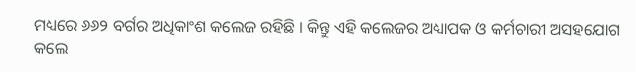ମଧ୍ୟରେ ୬୬୨ ବର୍ଗର ଅଧିକାଂଶ କଲେଜ ରହିଛି । କିନ୍ତୁ ଏହି କଲେଜର ଅଧ୍ୟାପକ ଓ କର୍ମଚାରୀ ଅସହଯୋଗ କଲେ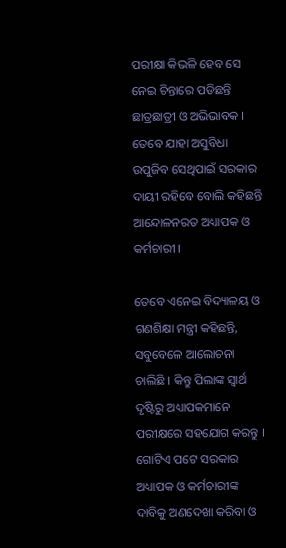ପରୀକ୍ଷା କିଭଳି ହେବ ସେ ନେଇ ଚିନ୍ତାରେ ପଡିଛନ୍ତି ଛାତ୍ରଛାତ୍ରୀ ଓ ଅଭିଭାବକ । ତେବେ ଯାହା ଅସୁବିଧା ଉପୁଜିବ ସେଥିପାଇଁ ସରକାର ଦାୟୀ ରହିବେ ବୋଲି କହିଛନ୍ତି ଆନ୍ଦୋଳନରତ ଅଧ୍ୟାପକ ଓ କର୍ମଚାରୀ ।

ତେବେ ଏନେଇ ବିଦ୍ୟାଳୟ ଓ ଗଣଶିକ୍ଷା ମନ୍ତ୍ରୀ କହିଛନ୍ତି, ସବୁବେଳେ ଆଲୋଚନା ଚାଲିଛି । କିନ୍ତୁ ପିଲାଙ୍କ ସ୍ୱାର୍ଥ ଦୃଷ୍ଟିରୁ ଅଧ୍ୟାପକମାନେ ପରୀକ୍ଷରେ ସହଯୋଗ କରନ୍ତୁ । ଗୋଟିଏ ପଟେ ସରକାର ଅଧ୍ୟାପକ ଓ କର୍ମଚାରୀଙ୍କ ଦାବିକୁ ଅଣଦେଖା କରିବା ଓ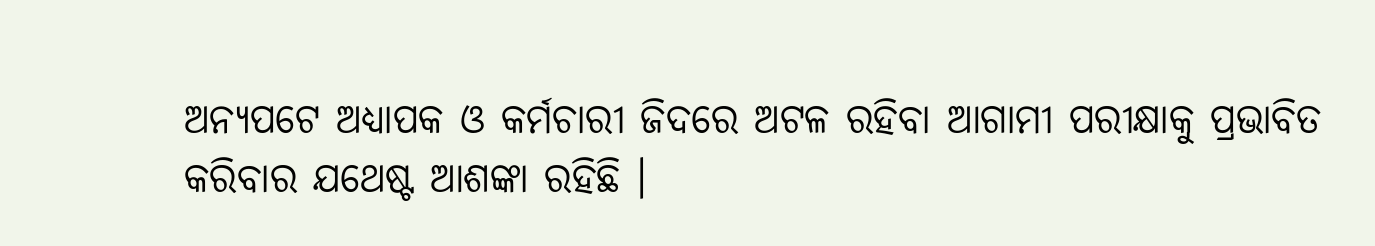ଅନ୍ୟପଟେ ଅଧ୍ୟାପକ ଓ କର୍ମଚାରୀ ଜିଦରେ ଅଟଳ ରହିବା ଆଗାମୀ ପରୀକ୍ଷାକୁ ପ୍ରଭାବିତ କରିବାର ଯଥେଷ୍ଟ ଆଶଙ୍କା ରହିଛି ।